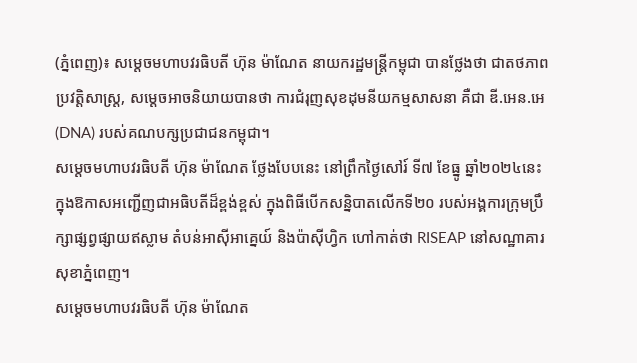(ភ្នំពេញ)៖ សម្តេចមហាបវរធិបតី ហ៊ុន ម៉ាណែត នាយករដ្ឋមន្ត្រីកម្ពុជា បានថ្លែងថា ជាតថភាពប្រវត្តិសាស្ត្រ, សម្តេចអាចនិយាយបានថា ការជំរុញសុខដុមនីយកម្មសាសនា គឺជា ឌី.អេន.អេ (DNA) របស់គណបក្សប្រជាជនកម្ពុជា។
សម្តេចមហាបវរធិបតី ហ៊ុន ម៉ាណែត ថ្លែងបែបនេះ នៅព្រឹកថ្ងៃសៅរ៍ ទី៧ ខែធ្នូ ឆ្នាំ២០២៤នេះ ក្នុងឱកាសអញ្ជើញជាអធិបតីដ៏ខ្ពង់ខ្ពស់ ក្នុងពិធីបើកសន្និបាតលើកទី២០ របស់អង្គការក្រុមប្រឹក្សាផ្សព្វផ្សាយឥស្លាម តំបន់អាស៊ីអាគ្នេយ៍ និងប៉ាស៊ីហ្វិក ហៅកាត់ថា RISEAP នៅសណ្ឋាគារសុខាភ្នំពេញ។
សម្តេចមហាបវរធិបតី ហ៊ុន ម៉ាណែត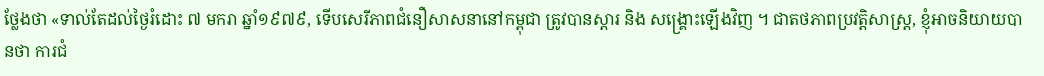ថ្លែងថា «ទាល់តែដល់ថ្ងៃរំដោះ ៧ មករា ឆ្នាំ១៩៧៩, ទើបសេរីភាពជំនឿសាសនានៅកម្ពុជា ត្រូវបានស្ដារ និង សង្គ្រោះឡើងវិញ ។ ជាតថភាពប្រវត្តិសាស្ត្រ, ខ្ញុំអាចនិយាយបានថា ការជំ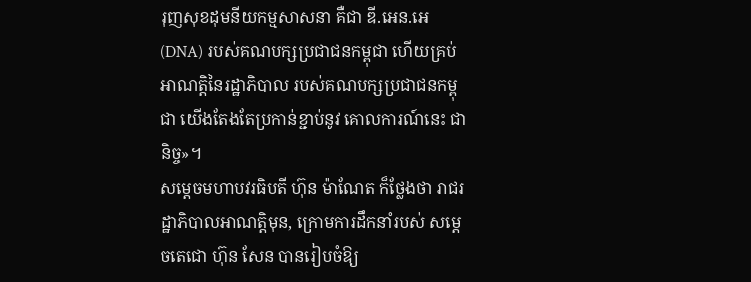រុញសុខដុមនីយកម្មសាសនា គឺជា ឌី.អេន.អេ (DNA) របស់គណបក្សប្រជាជនកម្ពុជា ហើយគ្រប់អាណត្តិនៃរដ្ឋាភិបាល របស់គណបក្សប្រជាជនកម្ពុជា យើងតែងតែប្រកាន់ខ្ជាប់នូវ គោលការណ៍នេះ ជានិច្ច»។
សម្តេចមហាបវរធិបតី ហ៊ុន ម៉ាណែត ក៏ថ្លែងថា រាជរដ្ឋាភិបាលអាណត្តិមុន, ក្រោមការដឹកនាំរបស់ សម្ដេចតេជោ ហ៊ុន សែន បានរៀបចំឱ្យ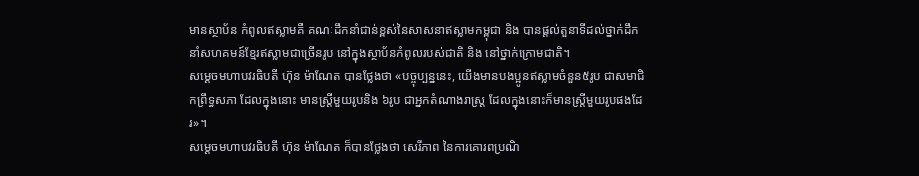មានស្ថាប័ន កំពូលឥស្លាមគឺ គណៈដឹកនាំជាន់ខ្ពស់នៃសាសនាឥស្លាមកម្ពុជា និង បានផ្តល់តួនាទីដល់ថ្នាក់ដឹកនាំសហគមន៍ខ្មែរឥស្លាមជាច្រើនរូប នៅក្នុងស្ថាប័នកំពូលរបស់ជាតិ និង នៅថ្នាក់ក្រោមជាតិ។
សម្តេចមហាបវរធិបតី ហ៊ុន ម៉ាណែត បានថ្លែងថា «បច្ចុប្បន្ននេះ, យើងមានបងប្អូនឥស្លាមចំនួន៥រូប ជាសមាជិកព្រឹទ្ធសភា ដែលក្នុងនោះ មានស្រ្តីមួយរូបនិង ៦រូប ជាអ្នកតំណាងរាស្ត្រ ដែលក្នុងនោះក៏មានស្ត្រីមួយរូបផងដែរ»។
សម្តេចមហាបវរធិបតី ហ៊ុន ម៉ាណែត ក៏បានថ្លែងថា សេរីភាព នៃការគោរពប្រណិ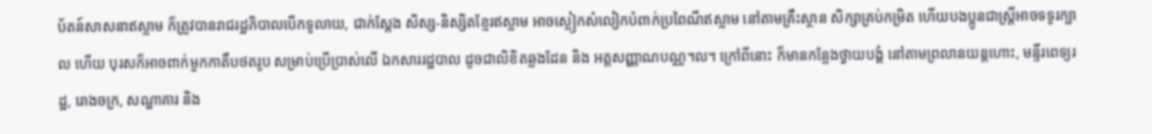ប័តន៍សាសនាឥស្លាម ក៏ត្រូវបានរាជរដ្ឋភិបាលបើកទូលាយ, ជាក់ស្តែង សិស្ស-និស្សិតខ្មែរឥស្លាម អាចស្លៀកសំលៀកបំពាក់ប្រពៃណីឥស្លាម នៅតាមគ្រឹះស្ថាន សិក្សាគ្រប់កម្រិត ហើយបងប្អូនជាស្រ្តីអាចទទូរក្បាល ហើយ បុរសក៏អាចពាក់មួកកាតឹបថតរូប សម្រាប់ប្រើប្រាស់លើ ឯកសាររដ្ឋបាល ដូចជាលិខិតឆ្លងដែន និង អត្តសញ្ញាណបណ្ណ។ល។ ក្រៅពីនោះ ក៏មានកន្លែងថ្វាយបង្គំ នៅតាមព្រលានយន្តហោះ, មន្ទីរពេទ្យរដ្ឋ, រោងចក្រ, សណ្ឋាគារ និង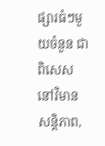ផ្សារធំៗមួយចំនួន ជាពិសេសនៅវិមានសន្តិភាព,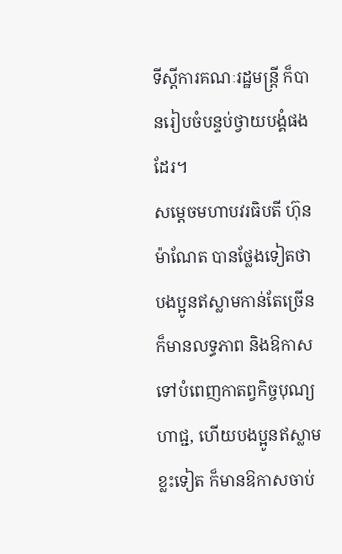ទីស្ដីការគណៈរដ្ឋមន្ត្រី ក៏បានរៀបចំបន្ទប់ថ្វាយបង្គំផងដែរ។
សម្តេចមហាបវរធិបតី ហ៊ុន ម៉ាណែត បានថ្លែងទៀតថា បងប្អូនឥស្លាមកាន់តែច្រើនក៏មានលទ្ធភាព និងឱកាសទៅបំពេញកាតព្វកិច្ចបុណ្យហាជ្ជ, ហើយបងប្អូនឥស្លាមខ្លះទៀត ក៏មានឱកាសចាប់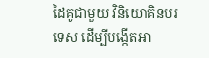ដៃគូជាមួយ វិនិយោគិនបរទេស ដើម្បីបង្កើតអា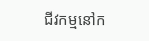ជីវកម្មនៅក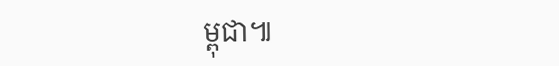ម្ពុជា៕